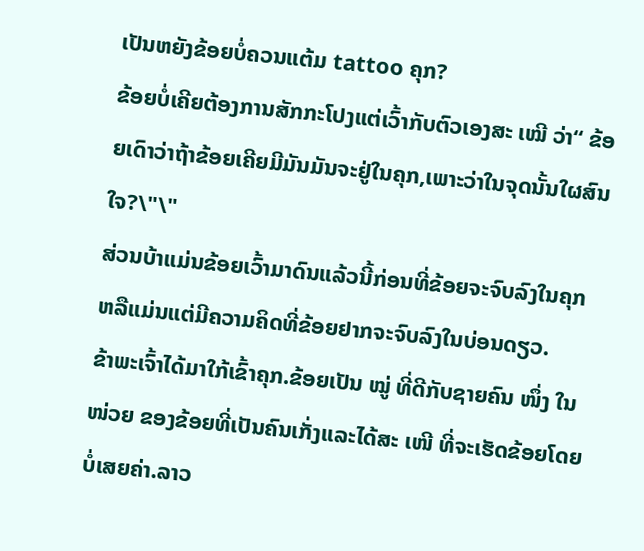ເປັນຫຍັງຂ້ອຍບໍ່ຄວນແຕ້ມ tattoo ຄຸກ?
ຂ້ອຍບໍ່ເຄີຍຕ້ອງການສັກກະໂປງແຕ່ເວົ້າກັບຕົວເອງສະ ເໝີ ວ່າ“ ຂ້ອຍເດົາວ່າຖ້າຂ້ອຍເຄີຍມີມັນມັນຈະຢູ່ໃນຄຸກ,ເພາະວ່າໃນຈຸດນັ້ນໃຜສົນໃຈ?\"\"
ສ່ວນບ້າແມ່ນຂ້ອຍເວົ້າມາດົນແລ້ວນີ້ກ່ອນທີ່ຂ້ອຍຈະຈົບລົງໃນຄຸກຫລືແມ່ນແຕ່ມີຄວາມຄິດທີ່ຂ້ອຍຢາກຈະຈົບລົງໃນບ່ອນດຽວ.
ຂ້າພະເຈົ້າໄດ້ມາໃກ້ເຂົ້າຄຸກ.ຂ້ອຍເປັນ ໝູ່ ທີ່ດີກັບຊາຍຄົນ ໜຶ່ງ ໃນ ໜ່ວຍ ຂອງຂ້ອຍທີ່ເປັນຄົນເກັ່ງແລະໄດ້ສະ ເໜີ ທີ່ຈະເຮັດຂ້ອຍໂດຍບໍ່ເສຍຄ່າ.ລາວ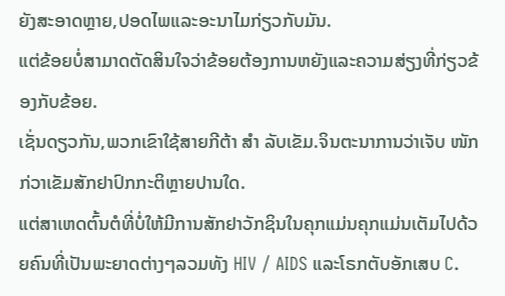ຍັງສະອາດຫຼາຍ,ປອດໄພແລະອະນາໄມກ່ຽວກັບມັນ.
ແຕ່ຂ້ອຍບໍ່ສາມາດຕັດສິນໃຈວ່າຂ້ອຍຕ້ອງການຫຍັງແລະຄວາມສ່ຽງທີ່ກ່ຽວຂ້ອງກັບຂ້ອຍ.
ເຊັ່ນດຽວກັນ,ພວກເຂົາໃຊ້ສາຍກີຕ້າ ສຳ ລັບເຂັມ.ຈິນຕະນາການວ່າເຈັບ ໜັກ ກ່ວາເຂັມສັກຢາປົກກະຕິຫຼາຍປານໃດ.
ແຕ່ສາເຫດຕົ້ນຕໍທີ່ບໍ່ໃຫ້ມີການສັກຢາວັກຊິນໃນຄຸກແມ່ນຄຸກແມ່ນເຕັມໄປດ້ວຍຄົນທີ່ເປັນພະຍາດຕ່າງໆລວມທັງ HIV / AIDS ແລະໂຣກຕັບອັກເສບ C.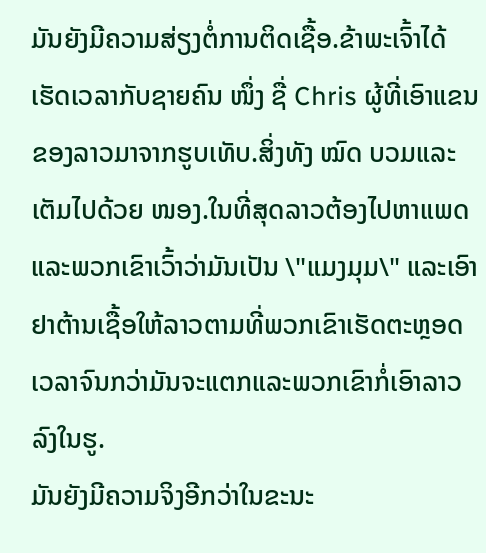ມັນຍັງມີຄວາມສ່ຽງຕໍ່ການຕິດເຊື້ອ.ຂ້າພະເຈົ້າໄດ້ເຮັດເວລາກັບຊາຍຄົນ ໜຶ່ງ ຊື່ Chris ຜູ້ທີ່ເອົາແຂນຂອງລາວມາຈາກຮູບເທັບ.ສິ່ງທັງ ໝົດ ບວມແລະເຕັມໄປດ້ວຍ ໜອງ.ໃນທີ່ສຸດລາວຕ້ອງໄປຫາແພດແລະພວກເຂົາເວົ້າວ່າມັນເປັນ \"ແມງມຸມ\" ແລະເອົາຢາຕ້ານເຊື້ອໃຫ້ລາວຕາມທີ່ພວກເຂົາເຮັດຕະຫຼອດເວລາຈົນກວ່າມັນຈະແຕກແລະພວກເຂົາກໍ່ເອົາລາວລົງໃນຮູ.
ມັນຍັງມີຄວາມຈິງອີກວ່າໃນຂະນະ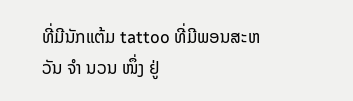ທີ່ມີນັກແຕ້ມ tattoo ທີ່ມີພອນສະຫວັນ ຈຳ ນວນ ໜຶ່ງ ຢູ່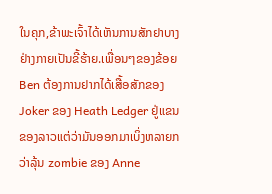ໃນຄຸກ,ຂ້າພະເຈົ້າໄດ້ເຫັນການສັກຢາບາງຢ່າງກາຍເປັນຂີ້ຮ້າຍ.ເພື່ອນໆຂອງຂ້ອຍ Ben ຕ້ອງການຢາກໄດ້ເສື້ອສັກຂອງ Joker ຂອງ Heath Ledger ຢູ່ແຂນຂອງລາວແຕ່ວ່າມັນອອກມາເບິ່ງຫລາຍກວ່າລຸ້ນ zombie ຂອງ Anne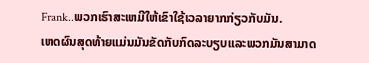Frank..ພວກເຮົາສະເຫມີໃຫ້ເຂົາໃຊ້ເວລາຍາກກ່ຽວກັບມັນ.
ເຫດຜົນສຸດທ້າຍແມ່ນມັນຂັດກັບກົດລະບຽບແລະພວກມັນສາມາດ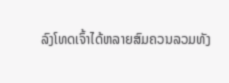ລົງໂທດເຈົ້າໄດ້ຫລາຍສົມຄວນລວມທັງ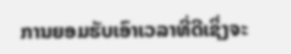ການຍອມຮັບເອົາເວລາທີ່ດີເຊິ່ງຈະ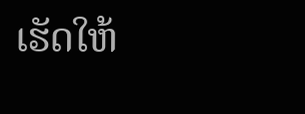ເຮັດໃຫ້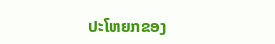ປະໂຫຍກຂອງ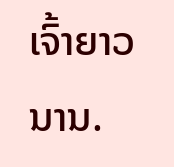ເຈົ້າຍາວນານ.